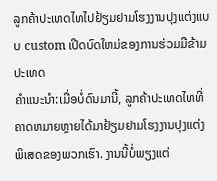ລູກຄ້າປະເທດໄທໄປຢ້ຽມຢາມໂຮງງານປຸງແຕ່ງແບບ custom ເປີດບົດໃຫມ່ຂອງການຮ່ວມມືຂ້າມປະເທດ
ຄໍາແນະນໍາ:ເມື່ອບໍ່ດົນມານີ້, ລູກຄ້າປະເທດໄທທີ່ຄາດຫມາຍຫຼາຍໄດ້ມາຢ້ຽມຢາມໂຮງງານປຸງແຕ່ງພິເສດຂອງພວກເຮົາ. ງານນີ້ບໍ່ພຽງແຕ່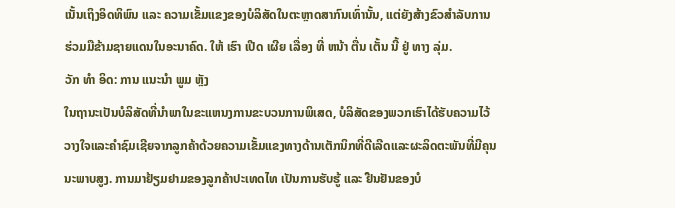ເນັ້ນເຖິງອິດທິພົນ ແລະ ຄວາມເຂັ້ມແຂງຂອງບໍລິສັດໃນຕະຫຼາດສາກົນເທົ່ານັ້ນ, ແຕ່ຍັງສ້າງຂົວສໍາລັບການຮ່ວມມືຂ້າມຊາຍແດນໃນອະນາຄົດ. ໃຫ້ ເຮົາ ເປີດ ເຜີຍ ເລື່ອງ ທີ່ ຫນ້າ ຕື່ນ ເຕັ້ນ ນີ້ ຢູ່ ທາງ ລຸ່ມ.
ວັກ ທໍາ ອິດ: ການ ແນະນໍາ ພູມ ຫຼັງ
ໃນຖານະເປັນບໍລິສັດທີ່ນໍາພາໃນຂະແຫນງການຂະບວນການພິເສດ, ບໍລິສັດຂອງພວກເຮົາໄດ້ຮັບຄວາມໄວ້ວາງໃຈແລະຄໍາຊົມເຊີຍຈາກລູກຄ້າດ້ວຍຄວາມເຂັ້ມແຂງທາງດ້ານເຕັກນິກທີ່ດີເລີດແລະຜະລິດຕະພັນທີ່ມີຄຸນນະພາບສູງ. ການມາຢ້ຽມຢາມຂອງລູກຄ້າປະເທດໄທ ເປັນການຮັບຮູ້ ແລະ ຢືນຢັນຂອງບໍ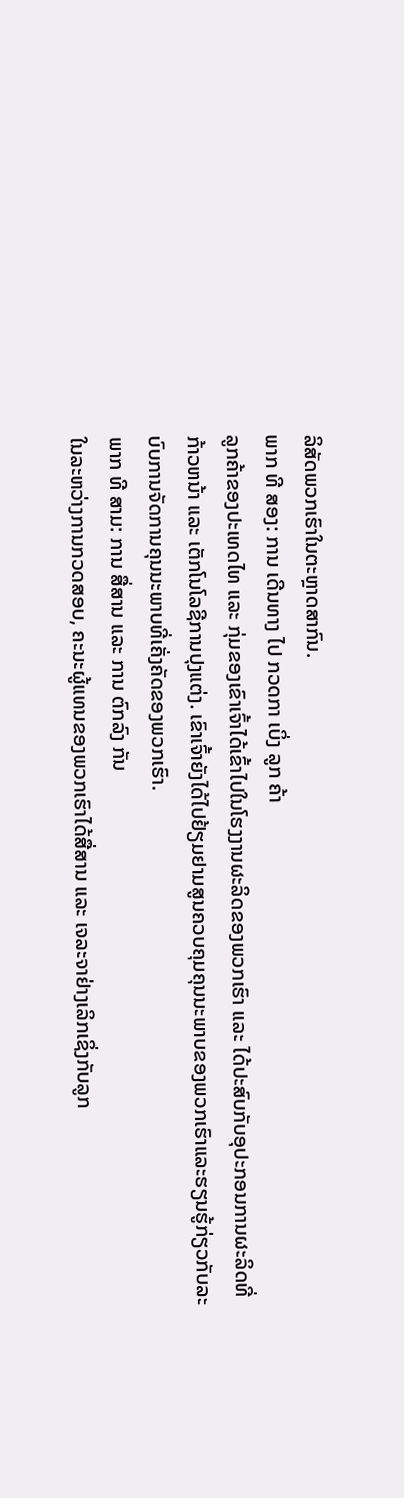ລິສັດພວກເຮົາໃນຕະຫຼາດສາກົນ.
ພາກ ທີ ສອງ: ການ ເດີນທາງ ໄປ ກວດກາ ເບິ່ງ ລູກ ຄ້າ
ລູກຄ້າຂອງປະເທດໄທ ແລະ ກຸ່ມຂອງເຂົາເຈົ້າໄດ້ເຂົ້າໄປໃນໂຮງງານຜະລິດຂອງພວກເຮົາ ແລະ ໄດ້ປະສົບກັບອຸປະກອນການຜະລິດທີ່ກ້າວຫນ້າ ແລະ ເຕັກໂນໂລຊີການປຸງແຕ່ງ. ເຂົາເຈົ້າຍັງໄດ້ໄປຢ້ຽມຢາມສູນຄວບຄຸມຄຸນນະພາບຂອງພວກເຮົາແລະຮຽນຮູ້ກ່ຽວກັບລະບົບການຈັດການຄຸນນະພາບທີ່ເຄັ່ງຄັດຂອງພວກເຮົາ.
ພາກ ທີ ສາມ: ການ ສື່ສານ ແລະ ການ ຕົກລົງ ກັນ
ໃນລະຫວ່າງການກວດສອບ, ຄະນະຜູ້ແທນຂອງພວກເຮົາໄດ້ສື່ສານ ແລະ ເຈລະຈາຢ່າງເລິກເຊິ່ງກັບລູກ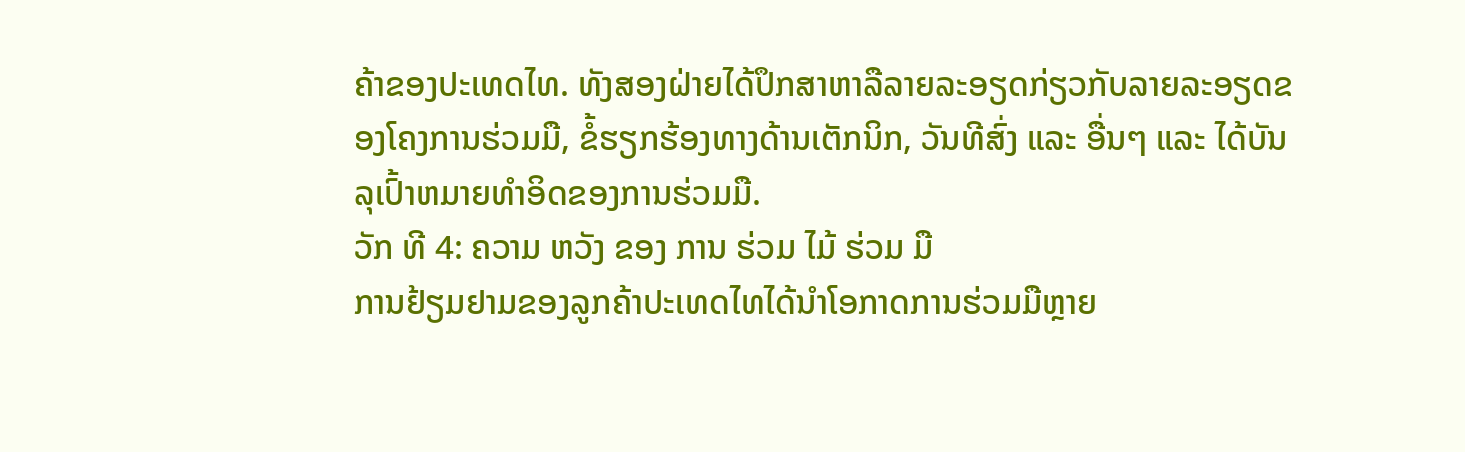ຄ້າຂອງປະເທດໄທ. ທັງສອງຝ່າຍໄດ້ປຶກສາຫາລືລາຍລະອຽດກ່ຽວກັບລາຍລະອຽດຂອງໂຄງການຮ່ວມມື, ຂໍ້ຮຽກຮ້ອງທາງດ້ານເຕັກນິກ, ວັນທີສົ່ງ ແລະ ອື່ນໆ ແລະ ໄດ້ບັນລຸເປົ້າຫມາຍທໍາອິດຂອງການຮ່ວມມື.
ວັກ ທີ 4: ຄວາມ ຫວັງ ຂອງ ການ ຮ່ວມ ໄມ້ ຮ່ວມ ມື
ການຢ້ຽມຢາມຂອງລູກຄ້າປະເທດໄທໄດ້ນໍາໂອກາດການຮ່ວມມືຫຼາຍ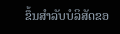ຂຶ້ນສໍາລັບບໍລິສັດຂອ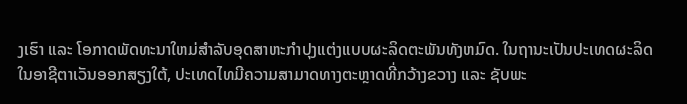ງເຮົາ ແລະ ໂອກາດພັດທະນາໃຫມ່ສໍາລັບອຸດສາຫະກໍາປຸງແຕ່ງແບບຜະລິດຕະພັນທັງຫມົດ. ໃນຖານະເປັນປະເທດຜະລິດໃນອາຊີຕາເວັນອອກສຽງໃຕ້, ປະເທດໄທມີຄວາມສາມາດທາງຕະຫຼາດທີ່ກວ້າງຂວາງ ແລະ ຊັບພະ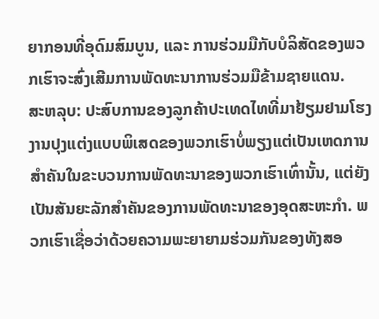ຍາກອນທີ່ອຸດົມສົມບູນ, ແລະ ການຮ່ວມມືກັບບໍລິສັດຂອງພວກເຮົາຈະສົ່ງເສີມການພັດທະນາການຮ່ວມມືຂ້າມຊາຍແດນ.
ສະຫລຸບ: ປະສົບການຂອງລູກຄ້າປະເທດໄທທີ່ມາຢ້ຽມຢາມໂຮງງານປຸງແຕ່ງແບບພິເສດຂອງພວກເຮົາບໍ່ພຽງແຕ່ເປັນເຫດການສໍາຄັນໃນຂະບວນການພັດທະນາຂອງພວກເຮົາເທົ່ານັ້ນ, ແຕ່ຍັງເປັນສັນຍະລັກສໍາຄັນຂອງການພັດທະນາຂອງອຸດສະຫະກໍາ. ພວກເຮົາເຊື່ອວ່າດ້ວຍຄວາມພະຍາຍາມຮ່ວມກັນຂອງທັງສອ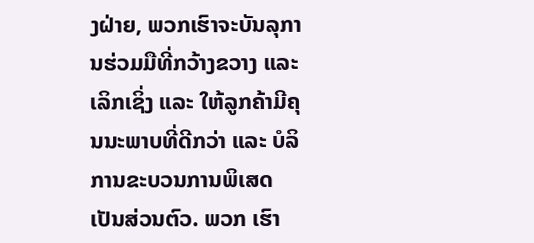ງຝ່າຍ, ພວກເຮົາຈະບັນລຸການຮ່ວມມືທີ່ກວ້າງຂວາງ ແລະ ເລິກເຊິ່ງ ແລະ ໃຫ້ລູກຄ້າມີຄຸນນະພາບທີ່ດີກວ່າ ແລະ ບໍລິການຂະບວນການພິເສດເປັນສ່ວນຕົວ. ພວກ ເຮົາ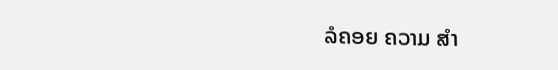ລໍຄອຍ ຄວາມ ສໍາ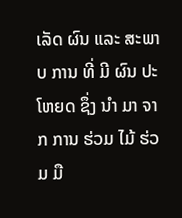ເລັດ ຜົນ ແລະ ສະພາບ ການ ທີ່ ມີ ຜົນ ປະ ໂຫຍດ ຊຶ່ງ ນໍາ ມາ ຈາກ ການ ຮ່ວມ ໄມ້ ຮ່ວມ ມື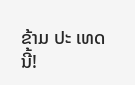ຂ້າມ ປະ ເທດ ນີ້!